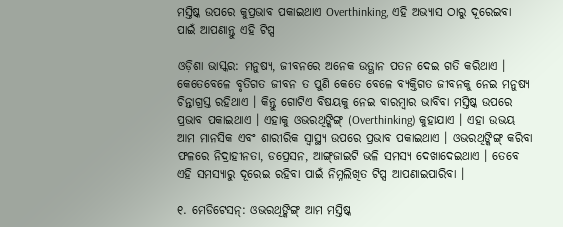ମସ୍ତିଷ୍କ ଉପରେ କୁପ୍ରଭାବ ପକାଇଥାଏ Overthinking, ଏହି ଅଭ୍ୟାସ ଠାରୁ ଦୂରେଇବା ପାଇଁ ଆପଣାନ୍ତୁ ଏହି ଟିପ୍ସ

ଓଡ଼ିଶା ଭାସ୍କର: ମନୁଷ୍ୟ, ଜୀବନରେ ଅନେକ ଉତ୍ଥାନ ପତନ ଦେଇ ଗତି କରିଥାଏ । କେତେବେଳେ ବୃତିଗତ ଜୀବନ ତ ପୁଣି କେତେ ବେଳେ ବ୍ୟକ୍ତିଗତ ଜୀବନକୁ ନେଇ ମନୁଷ୍ୟ ଚିନ୍ତାଗ୍ରସ୍ତ ରହିଥାଏ । କିନ୍ତୁ ଗୋଟିଏ ବିଷୟକୁ ନେଇ ବାରମ୍ବାର ଭାବିବା ମସ୍ତିଷ୍କ ଉପରେ ପ୍ରଭାବ ପକାଇଥାଏ । ଏହାକୁ ଓଭରଥିଙ୍କିଙ୍ଗ୍ (Overthinking) କୁହାଯାଏ । ଏହା ଉଭୟ ଆମ ମାନସିକ ଏବଂ ଶାରୀରିକ ସ୍ୱାସ୍ଥ୍ୟ ଉପରେ ପ୍ରଭାବ ପକାଇଥାଏ । ଓଭରଥିଙ୍କିଙ୍ଗ୍ କରିବା ଫଳରେ ନିଦ୍ରାହୀନତା, ଡପ୍ରେସନ, ଆଙ୍ଗ୍‌ଜାଇଟି ଭଳି ସମସ୍ୟ ଦେଖାଦେଇଥାଏ । ତେବେ ଏହି ସମସ୍ୟାରୁ ଦୂରେଇ ରହିବା ପାଇଁ ନିମ୍ନଲିଖିତ ଟିପ୍ସ ଆପଣାଇପାରିବା ।

୧. ମେଡିଟେସନ୍‌: ଓଭରଥିଙ୍କିଙ୍ଗ୍ ଆମ ମସ୍ତିଷ୍କ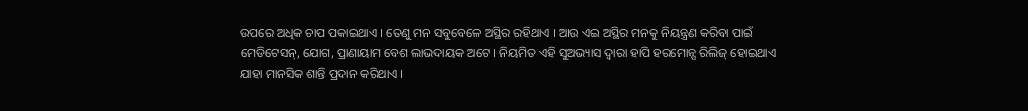ଉପରେ ଅଧିକ ଚାପ ପକାଇଥାଏ । ତେଣୁ ମନ ସବୁବେଳେ ଅସ୍ଥିର ରହିଥାଏ । ଆଉ ଏଇ ଅସ୍ଥିର ମନକୁ ନିୟନ୍ତ୍ରଣ କରିବା ପାଇଁ ମେଡିଟେସନ୍‌, ଯୋଗ, ପ୍ରାଣାୟାମ ବେଶ ଲାଭଦାୟକ ଅଟେ । ନିୟମିତ ଏହି ସୁଅଭ୍ୟାସ ଦ୍ୱାରା ହାପି ହରମୋନ୍ସ ରିଲିଜ୍ ହୋଇଥାଏ ଯାହା ମାନସିକ ଶାନ୍ତି ପ୍ରଦାନ କରିଥାଏ ।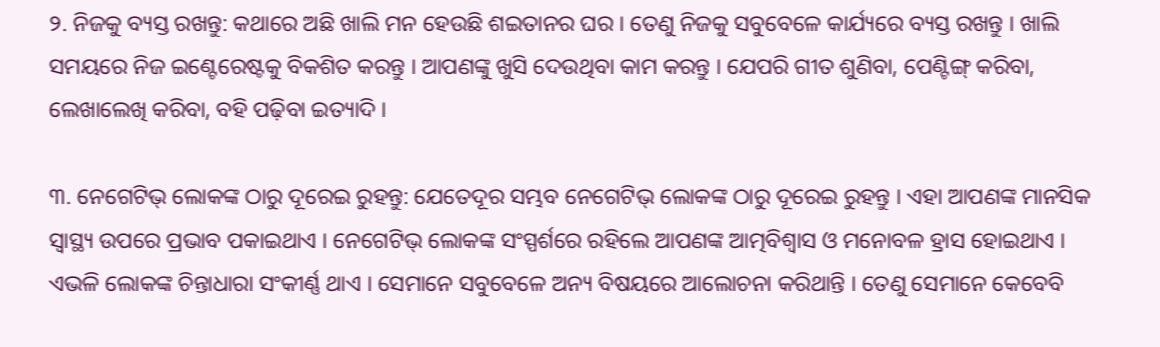୨. ନିଜକୁ ବ୍ୟସ୍ତ ରଖନ୍ତୁ: କଥାରେ ଅଛି ଖାଲି ମନ ହେଉଛି ଶଇତାନର ଘର । ତେଣୁ ନିଜକୁ ସବୁବେଳେ କାର୍ଯ୍ୟରେ ବ୍ୟସ୍ତ ରଖନ୍ତୁ । ଖାଲି ସମୟରେ ନିଜ ଇଣ୍ଟେରେଷ୍ଟକୁ ବିକଶିତ କରନ୍ତୁ । ଆପଣଙ୍କୁ ଖୁସି ଦେଉଥିବା କାମ କରନ୍ତୁ । ଯେପରି ଗୀତ ଶୁଣିବା, ପେଣ୍ଟିଙ୍ଗ୍ କରିବା, ଲେଖାଲେଖି କରିବା, ବହି ପଢ଼ିବା ଇତ୍ୟାଦି ।

୩. ନେଗେଟିଭ୍ ଲୋକଙ୍କ ଠାରୁ ଦୂରେଇ ରୁହନ୍ତୁ: ଯେତେଦୂର ସମ୍ଭବ ନେଗେଟିଭ୍ ଲୋକଙ୍କ ଠାରୁ ଦୂରେଇ ରୁହନ୍ତୁ । ଏହା ଆପଣଙ୍କ ମାନସିକ ସ୍ୱାସ୍ଥ୍ୟ ଉପରେ ପ୍ରଭାବ ପକାଇଥାଏ । ନେଗେଟିଭ୍ ଲୋକଙ୍କ ସଂସ୍ପର୍ଶରେ ରହିଲେ ଆପଣଙ୍କ ଆତ୍ମବିଶ୍ୱାସ ଓ ମନୋବଳ ହ୍ରାସ ହୋଇଥାଏ । ଏଭଳି ଲୋକଙ୍କ ଚିନ୍ତାଧାରା ସଂକୀର୍ଣ୍ଣ ଥାଏ । ସେମାନେ ସବୁବେଳେ ଅନ୍ୟ ବିଷୟରେ ଆଲୋଚନା କରିଥାନ୍ତି । ତେଣୁ ସେମାନେ କେବେବି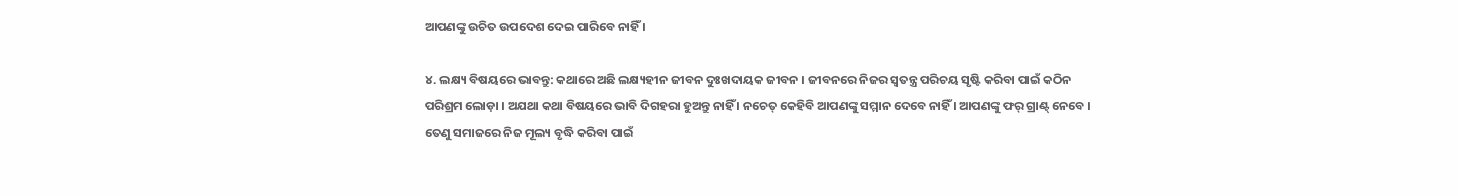ଆପଣଙ୍କୁ ଉଚିତ ଉପଦେଶ ଦେଇ ପାରିବେ ନାହିଁ ।

୪. ଲକ୍ଷ୍ୟ ବିଷୟରେ ଭାବନ୍ତୁ: କଥାରେ ଅଛି ଲକ୍ଷ୍ୟହୀନ ଜୀବନ ଦୁଃଖଦାୟକ ଜୀବନ । ଜୀବନରେ ନିଜର ସ୍ୱତନ୍ତ୍ର ପରିଚୟ ସୃଷ୍ଟି କରିବା ପାଇଁ କଠିନ ପରିଶ୍ରମ ଲୋଡ଼ା । ଅଯଥା କଥା ବିଷୟରେ ଭାବି ଦିଗହରା ହୁଅନ୍ତୁ ନାହିଁ । ନଚେତ୍ କେହିବି ଆପଣଙ୍କୁ ସମ୍ମାନ ଦେବେ ନାହିଁ । ଆପଣଙ୍କୁ ଫର୍ ଗ୍ରାଣ୍ଟ୍ ନେବେ । ତେଣୁ ସମାଜରେ ନିଜ ମୂଲ୍ୟ ବୃଦ୍ଧି କରିବା ପାଇଁ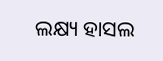ଲକ୍ଷ୍ୟ ହାସଲ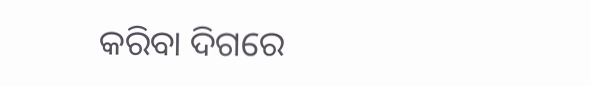କରିବା ଦିଗରେ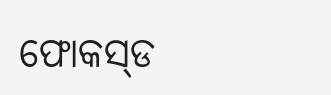ଫୋକସ୍‌ଡ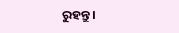ରୁହନ୍ତୁ ।